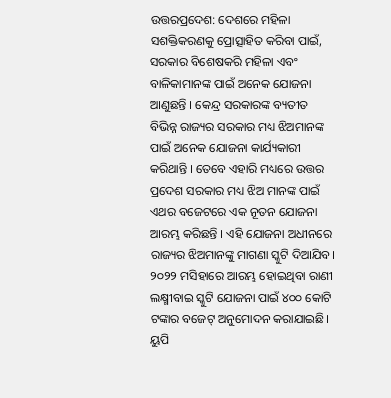ଉତ୍ତରପ୍ରଦେଶ: ଦେଶରେ ମହିଳା ସଶକ୍ତିକରଣକୁ ପ୍ରୋତ୍ସାହିତ କରିବା ପାଇଁ, ସରକାର ବିଶେଷକରି ମହିଳା ଏବଂ ବାଳିକାମାନଙ୍କ ପାଇଁ ଅନେକ ଯୋଜନା ଆଣୁଛନ୍ତି । କେନ୍ଦ୍ର ସରକାରଙ୍କ ବ୍ୟତୀତ ବିଭିନ୍ନ ରାଜ୍ୟର ସରକାର ମଧ୍ୟ ଝିଅମାନଙ୍କ ପାଇଁ ଅନେକ ଯୋଜନା କାର୍ଯ୍ୟକାରୀ କରିଥାନ୍ତି । ତେବେ ଏହାରି ମଧ୍ୟରେ ଉତ୍ତର ପ୍ରଦେଶ ସରକାର ମଧ୍ୟ ଝିଅ ମାନଙ୍କ ପାଇଁ ଏଥର ବଜେଟରେ ଏକ ନୂତନ ଯୋଜନା ଆରମ୍ଭ କରିଛନ୍ତି । ଏହି ଯୋଜନା ଅଧୀନରେ ରାଜ୍ୟର ଝିଅମାନଙ୍କୁ ମାଗଣା ସ୍କୁଟି ଦିଆଯିବ। ୨୦୨୨ ମସିହାରେ ଆରମ୍ଭ ହୋଇଥିବା ରାଣୀ ଲକ୍ଷ୍ମୀବାଇ ସ୍କୁଟି ଯୋଜନା ପାଇଁ ୪୦୦ କୋଟି ଟଙ୍କାର ବଜେଟ୍ ଅନୁମୋଦନ କରାଯାଇଛି।
ୟୁପି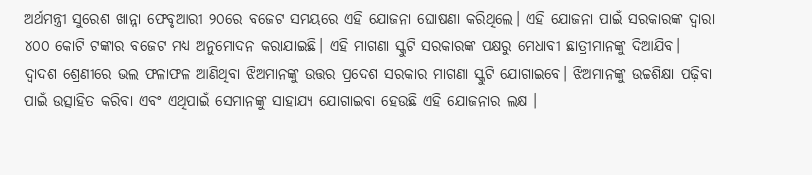ଅର୍ଥମନ୍ତ୍ରୀ ସୁରେଶ ଖାନ୍ନା ଫେବୃଆରୀ ୨୦ରେ ବଜେଟ ସମୟରେ ଏହି ଯୋଜନା ଘୋଷଣା କରିଥିଲେ। ଏହି ଯୋଜନା ପାଇଁ ସରକାରଙ୍କ ଦ୍ୱାରା ୪୦୦ କୋଟି ଟଙ୍କାର ବଜେଟ ମଧ୍ୟ ଅନୁମୋଦନ କରାଯାଇଛି। ଏହି ମାଗଣା ସ୍କୁଟି ସରକାରଙ୍କ ପକ୍ଷରୁ ମେଧାବୀ ଛାତ୍ରୀମାନଙ୍କୁ ଦିଆଯିବ।
ଦ୍ୱାଦଶ ଶ୍ରେଣୀରେ ଭଲ ଫଳାଫଳ ଆଣିଥିବା ଝିଅମାନଙ୍କୁ ଉତ୍ତର ପ୍ରଦେଶ ସରକାର ମାଗଣା ସ୍କୁଟି ଯୋଗାଇବେ। ଝିଅମାନଙ୍କୁ ଉଚ୍ଚଶିକ୍ଷା ପଢ଼ିବା ପାଇଁ ଉତ୍ସାହିତ କରିବା ଏବଂ ଏଥିପାଇଁ ସେମାନଙ୍କୁ ସାହାଯ୍ୟ ଯୋଗାଇବା ହେଉଛି ଏହି ଯୋଜନାର ଲକ୍ଷ ।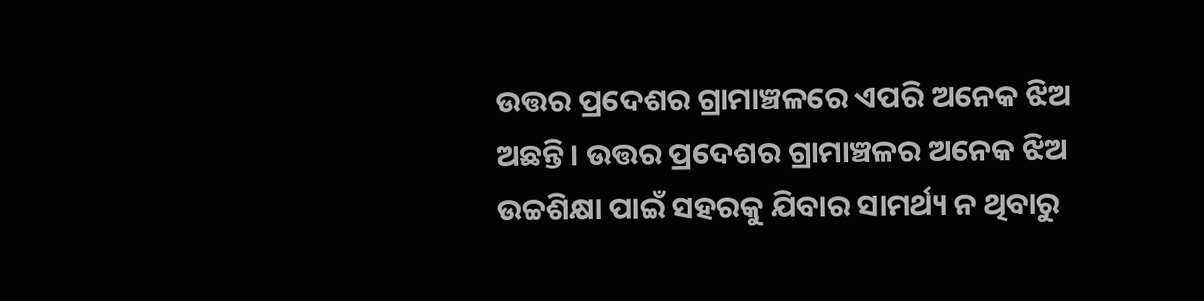ଉତ୍ତର ପ୍ରଦେଶର ଗ୍ରାମାଞ୍ଚଳରେ ଏପରି ଅନେକ ଝିଅ ଅଛନ୍ତି। ଉତ୍ତର ପ୍ରଦେଶର ଗ୍ରାମାଞ୍ଚଳର ଅନେକ ଝିଅ ଉଚ୍ଚଶିକ୍ଷା ପାଇଁ ସହରକୁ ଯିବାର ସାମର୍ଥ୍ୟ ନ ଥିବାରୁ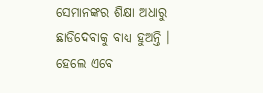ସେମାନଙ୍କର ଶିକ୍ଷା ଅଧାରୁ ଛାଡିଦେବାକୁ ବାଧ୍ୟ ହୁଅନ୍ତି । ହେଲେ ଏବେ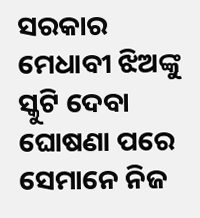ସରକାର ମେଧାବୀ ଝିଅଙ୍କୁ ସ୍କୁଟି ଦେବା ଘୋଷଣା ପରେ ସେମାନେ ନିଜ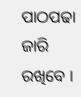ପାଠପଢା ଜାରି ରଖିବେ ।